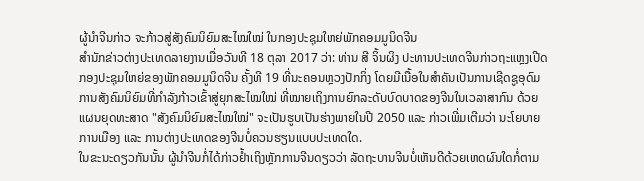ຜູ້ນຳຈີນກ່າວ ຈະກ້າວສູ່ສັງຄົມນິຍົມສະໄໝໃໝ່ ໃນກອງປະຊຸມໃຫຍ່ພັກຄອມມູນິດຈີນ
ສຳນັກຂ່າວຕ່າງປະເທດລາຍງານເມື່ອວັນທີ 18 ຕຸລາ 2017 ວ່າ: ທ່ານ ສີ ຈິ້ນຜິງ ປະທານປະເທດຈີນກ່າວຖະແຫຼງເປີດກອງປະຊຸມໃຫຍ່ຂອງພັກຄອມມູນິດຈີນ ຄັ້ງທີ 19 ທີ່ນະຄອນຫຼວງປັກກິ່ງ ໂດຍມີເນື້ອໃນສຳຄັນເປັນການເຊີດຊູອຸດົມການສັງຄົມນິຍົມທີ່ກຳລັງກ້າວເຂົ້າສູ່ຍຸກສະໄໝໃໝ່ ທີ່ໝາຍເຖິງການຍົກລະດັບບົດບາດຂອງຈີນໃນເວລາສາກົນ ດ້ວຍແຜນຍຸດທະສາດ "ສັງຄົມນິຍົມສະໄໝໃໝ່" ຈະເປັນຮູບເປັນຮ່າງພາຍໃນປີ 2050 ແລະ ກ່າວເພີ່ມເຕີມວ່າ ນະໂຍບາຍການເມືອງ ແລະ ການຕ່າງປະເທດຂອງຈີນບໍ່ຄວນຮຽນແບບປະເທດໃດ.
ໃນຂະນະດຽວກັນນັ້ນ ຜູ້ນຳຈີນກໍ່ໄດ້ກ່າວຢ້ຳເຖິງຫຼັກການຈີນດຽວວ່າ ລັດຖະບານຈີນບໍ່ເຫັນດີດ້ວຍເຫດຜົນໃດກໍ່ຕາມ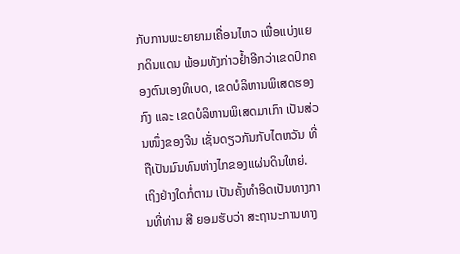ກັບການພະຍາຍາມເຄື່ອນໄຫວ ເພື່ອແບ່ງແຍກດິນແດນ ພ້ອມທັງກ່າວຢ້ຳອີກວ່າເຂດປົກຄອງຕົນເອງທິເບດ, ເຂດບໍລິຫານພິເສດຮອງກົງ ແລະ ເຂດບໍລິຫານພິເສດມາເກົາ ເປັນສ່ວນໜຶ່ງຂອງຈີນ ເຊັ່ນດຽວກັນກັບໄຕຫວັນ ທີ່ຖືເປັນມົນທົນຫ່າງໄກຂອງແຜ່ນດິນໃຫຍ່.
ເຖິງຢ່າງໃດກໍ່ຕາມ ເປັນຄັ້ງທຳອິດເປັນທາງການທີ່ທ່ານ ສີ ຍອມຮັບວ່າ ສະຖານະການທາງ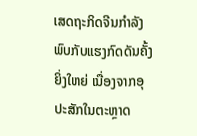ເສດຖະກິດຈີນກຳລັງພົບກັບແຮງກົດດັນຄັ້ງຍິ່ງໃຫຍ່ ເນື່ອງຈາກອຸປະສັກໃນຕະຫຼາດ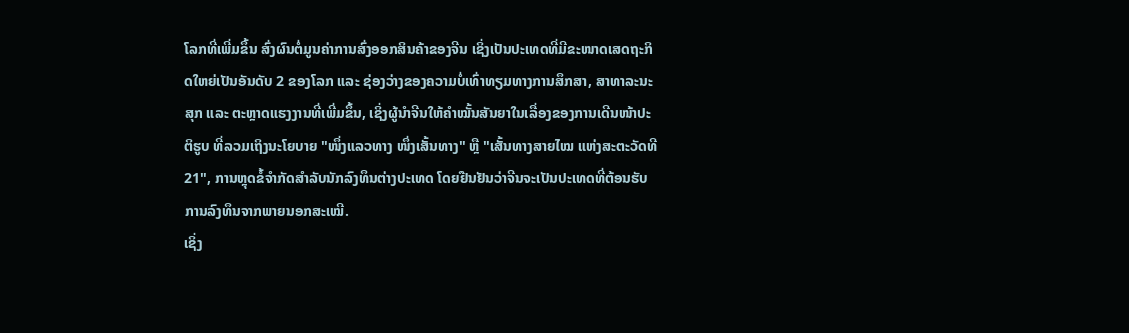ໂລກທີ່ເພີ່ມຂຶ້ນ ສົ່ງຜົນຕໍ່ມູນຄ່າການສົ່ງອອກສິນຄ້າຂອງຈີນ ເຊິ່ງເປັນປະເທດທີ່ມີຂະໜາດເສດຖະກິດໃຫຍ່ເປັນອັນດັບ 2 ຂອງໂລກ ແລະ ຊ່ອງວ່າງຂອງຄວາມບໍ່ເທົ່າທຽມທາງການສຶກສາ, ສາທາລະນະສຸກ ແລະ ຕະຫຼາດແຮງງານທີ່ເພີ່ມຂຶ້ນ, ເຊິ່ງຜູ້ນຳຈີນໃຫ້ຄຳໝັ້ນສັນຍາໃນເລື່ອງຂອງການເດີນໜ້າປະຕິຮູບ ທີ່ລວມເຖິງນະໂຍບາຍ "ໜຶ່ງແລວທາງ ໜຶ່ງເສັ້ນທາງ" ຫຼື "ເສັ້ນທາງສາຍໄໝ ແຫ່ງສະຕະວັດທີ 21", ການຫຼຸດຂໍ້ຈຳກັດສຳລັບນັກລົງທຶນຕ່າງປະເທດ ໂດຍຢືນຢັນວ່າຈີນຈະເປັນປະເທດທີ່ຕ້ອນຮັບການລົງທຶນຈາກພາຍນອກສະເໝີ.
ເຊິ່ງ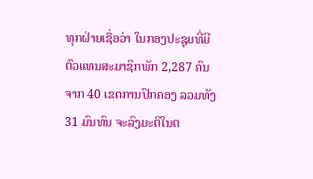ທຸກຝ່າຍເຊື່ອວ່າ ໃນກອງປະຊຸມທີ່ມີຕົວແທນສະມາຊິກພັກ 2,287 ຄົນ ຈາກ 40 ເຂດການປົກຄອງ ລວມທັງ 31 ມົນທົນ ຈະລົງມະຕິໃນຕ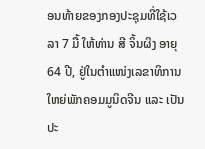ອນທ້າຍຂອງກອງປະຊຸມທີ່ໃຊ້ເວລາ 7 ມື້ ໃຫ້ທ່ານ ສີ ຈິ້ນຜິງ ອາຍຸ 64 ປີ, ຢູ່ໃນຕຳແໜ່ງເລຂາທິການໃຫຍ່ພັກຄອມມູນິດຈີນ ແລະ ເປັນປະ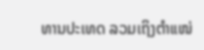ທານປະເທດ ລວມເຖິງຕຳແໜ່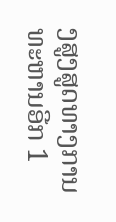ງສູງສູດທາງການທະຫານອີກ 1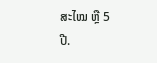ສະໄໝ ຫຼື 5 ປີ.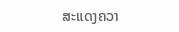ສະແດງຄວາ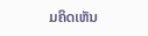ມຄິດເຫັນ